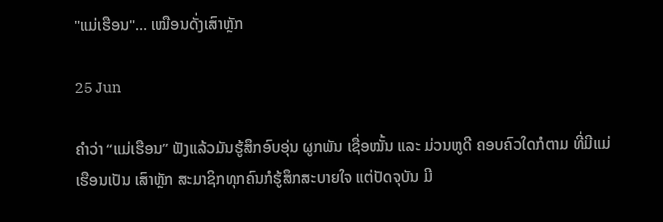"ແມ່ເຮືອນ"… ເໝືອນດັ່ງເສົາຫຼັກ

25 Jun

ຄຳວ່າ “ແມ່ເຮືອນ” ຟັງແລ້ວມັນຮູ້ສຶກອົບອຸ່ນ ຜູກພັນ ເຊື່ອໝັ້ນ ແລະ ມ່ວນຫູດີ ຄອບຄົວໃດກໍຕາມ ທີ່ມີແມ່ເຮືອນເປັນ ເສົາຫຼັກ ສະມາຊິກທຸກຄົນກໍຮູ້ສຶກສະບາຍໃຈ ແຕ່ປັດຈຸບັນ ມີ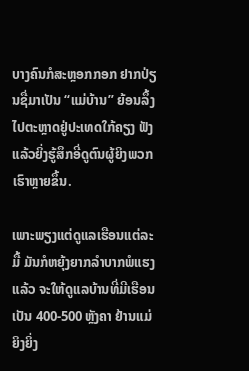ບາງຄົນກໍສະຫຼອກກອກ ຢາກປ່ຽນຊື່ມາເປັນ “ແມ່ບ້ານ” ຍ້ອນລຶ້ງໄປຕະຫຼາດຢູ່ປະເທດໃກ້ຄຽງ ຟັງແລ້ວຍິ່ງຮູ້ສຶກອີ່ດູຕົນຜູ້ຍິງພວກເຮົາຫຼາຍຂຶ້ນ.

ເພາະພຽງແຕ່ດູແລເຮືອນແຕ່ລະມື້ ມັນກໍຫຍຸ້ງຍາກລຳບາກພໍແຮງແລ້ວ ຈະໃຫ້ດູແລບ້ານທີ່ມີເຮືອນເປັນ 400-500 ຫຼັງຄາ ຢ້ານແມ່ຍິງຍິ່ງ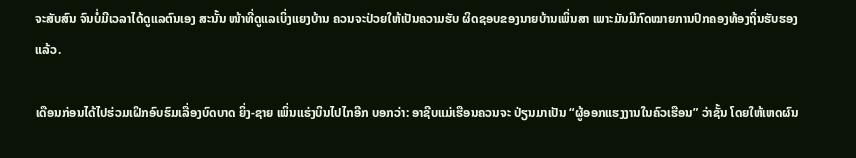ຈະສັບສົນ ຈົນບໍ່ມີເວລາໄດ້ດູແລຕົນເອງ ສະນັ້ນ ໜ້າທີ່ດູແລເບິ່ງແຍງບ້ານ ຄວນຈະປ່ວຍໃຫ້ເປັນຄວາມຮັບ ຜິດຊອບຂອງນາຍບ້ານເພິ່ນສາ ເພາະມັນມີກົດໝາຍການປົກຄອງທ້ອງຖິ່ນຮັບຮອງແລ້ວ.

ເດືອນກ່ອນໄດ້ໄປຮ່ວມເຝິກອົບຮົມເລື່ອງບົດບາດ ຍິ່ງ-ຊາຍ ເພິ່ນແຮ່ງບິນໄປໄກອີກ ບອກວ່າ: ອາຊີບແມ່ເຮືອນຄວນຈະ ປ່ຽນມາເປັນ “ຜູ້ອອກແຮງງານໃນຄົວເຮືອນ” ວ່າຊັ້ນ ໂດຍໃຫ້ເຫດຜົນ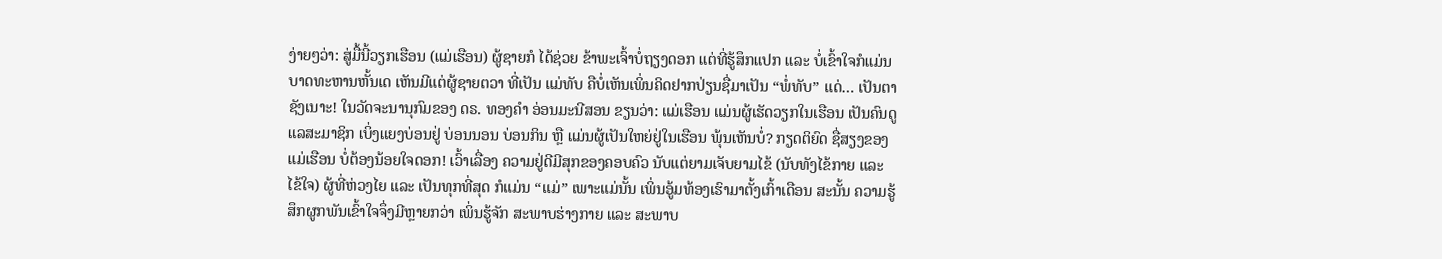ງ່າຍໆວ່າ: ສູ່ມື້ນີ້ວຽກເຮືອນ (ແມ່ເຮືອນ) ຜູ້ຊາຍກໍ ໄດ້ຊ່ວຍ ຂ້າພະເຈົ້າບໍ່ຖຽງດອກ ແຕ່ທີ່ຮູ້ສຶກແປກ ແລະ ບໍ່ເຂົ້າໃຈກໍແມ່ນ ບາດທະຫານຫັ້ນເດ ເຫັນມີແຕ່ຜູ້ຊາຍຕວາ ທີ່ເປັນ ແມ່ທັບ ຄືບໍ່ເຫັນເພິ່ນຄິດຢາກປ່ຽນຊື່ມາເປັນ “ພໍ່ທັບ” ແດ່… ເປັນຕາຊັງເນາະ! ໃນວັດຈະນານຸກົມຂອງ ດຣ. ທອງຄຳ ອ່ອນມະນີສອນ ຂຽນວ່າ: ແມ່ເຮືອນ ແມ່ນຜູ້ເຮັດວຽກໃນເຮືອນ ເປັນຄົນດູແລສະມາຊິກ ເບິ່ງແຍງບ່ອນຢູ່ ບ່ອນນອນ ບ່ອນກິນ ຫຼື ແມ່ນຜູ້ເປັນໃຫຍ່ຢູ່ໃນເຮືອນ ພຸ້ນເຫັນບໍ່? ກຽດຕິຍົດ ຊື່ສຽງຂອງແມ່ເຮືອນ ບໍ່ຕ້ອງນ້ອຍໃຈດອກ! ເວົ້າເລື່ອງ ຄວາມຢູ່ດີມີສຸກຂອງຄອບຄົວ ນັບແຕ່ຍາມເຈັບຍາມໄຂ້ (ນັບທັງໄຂ້ກາຍ ແລະ ໄຂ້ໃຈ) ຜູ້ທີ່ຫ່ວງໄຍ ແລະ ເປັນທຸກທີ່ສຸດ ກໍແມ່ນ “ແມ່” ເພາະແມ່ນັ້ນ ເພິ່ນອູ້ມທ້ອງເຮົາມາຕັ້ງເກົ້າເດືອນ ສະນັ້ນ ຄວາມຮູ້ສຶກຜູກພັນເຂົ້າໃຈຈຶ່ງມີຫຼາຍກວ່າ ເພິ່ນຮູ້ຈັກ ສະພາບຮ່າງກາຍ ແລະ ສະພາບ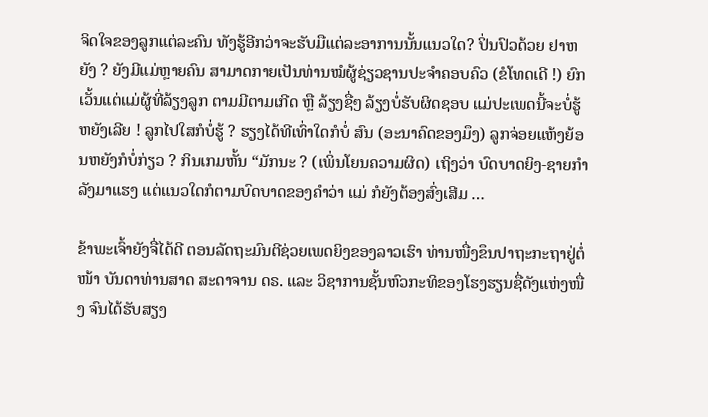ຈິດໃຈຂອງລູກແຕ່ລະຄົນ ທັງຮູ້ອີກວ່າຈະຮັບມືແຕ່ລະອາການນັ້ນແນວໃດ? ປິ່ນປົວດ້ວຍ ຢາຫຍັງ ? ຍັງມີແມ່ຫຼາຍຄົນ ສາມາດກາຍເປັນທ່ານໝໍຜູ້ຊ່ຽວຊານປະຈຳຄອບຄົວ (ຂໍໂທດເດີ !) ຍົກເວັ້ນແຕ່ແມ່ຜູ້ທີ່ລ້ຽງລູກ ຕາມມີຕາມເກີດ ຫຼື ລ້ຽງຊື່ໆ ລ້ຽງບໍ່ຮັບຜິດຊອບ ແມ່ປະເພດນີ້ຈະບໍ່ຮູ້ຫຍັງເລີຍ ! ລູກໄປໃສກໍບໍ່ຮູ້ ? ຮຽງໄດ້ທີເທົ່າໃດກໍບໍ່ ສົນ (ອະນາຄົດຂອງມຶງ) ລູກຈ່ອຍແຫ້ງຍ້ອນຫຍັງກໍບໍ່ກ່ຽວ ? ກິນເກມຫັ້ນ “ມັກນະ ? (ເພິ່ນໂຍນຄວາມຜິດ) ເຖິງວ່າ ບົດບາດຍິງ-ຊາຍກຳລັງມາແຮງ ແຕ່ແນວໃດກໍຕາມບົດບາດຂອງຄຳວ່າ ແມ່ ກໍຍັງຕ້ອງສົ່ງເສີມ …

ຂ້າພະເຈົ້າຍັງຈື່ໄດ້ດີ ຕອນລັດຖະມົນຕີຊ່ວຍເພດຍິງຂອງລາວເຮົາ ທ່ານໜື່ງຂຶນປາຖະກະຖາຢູ່ຕໍ່ໜ້າ ບັນດາທ່ານສາດ ສະດາຈານ ດຣ. ແລະ ວິຊາການຊັ້ນຫົວກະທິຂອງໂຮງຮຽນຊື່ດັງແຫ່ງໜື່ງ ຈົນໄດ້ຮັບສຽງ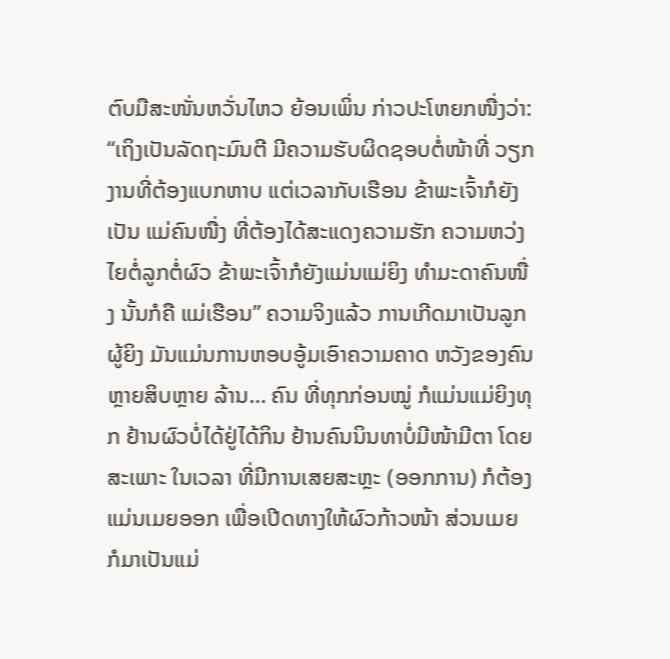ຕົບມືສະໜັ່ນຫວັ່ນໄຫວ ຍ້ອນເພິ່ນ ກ່າວປະໂຫຍກໜື່ງວ່າ: “ເຖິງເປັນລັດຖະມົນຕີ ມີຄວາມຮັບຜິດຊອບຕໍ່ໜ້າທີ່ ວຽກງານທີ່ຕ້ອງແບກຫາບ ແຕ່ເວລາກັບເຮືອນ ຂ້າພະເຈົ້າກໍຍັງເປັນ ແມ່ຄົນໜື່ງ ທີ່ຕ້ອງໄດ້ສະແດງຄວາມຮັກ ຄວາມຫວ່ງໄຍຕໍ່ລູກຕໍ່ຜົວ ຂ້າພະເຈົ້າກໍຍັງແມ່ນແມ່ຍິງ ທຳມະດາຄົນໜື່ງ ນັ້ນກໍຄື ແມ່ເຮືອນ” ຄວາມຈິງແລ້ວ ການເກີດມາເປັນລູກຜູ້ຍິງ ມັນແມ່ນການຫອບອູ້ມເອົາຄວາມຄາດ ຫວັງຂອງຄົນຫຼາຍສິບຫຼາຍ ລ້ານ… ຄົນ ທີ່ທຸກກ່ອນໝູ່ ກໍແມ່ນແມ່ຍິງທຸກ ຢ້ານຜົວບໍ່ໄດ້ຢູ່ໄດ້ກິນ ຢ້ານຄົນນິນທາບໍ່ມີໜ້າມີຕາ ໂດຍສະເພາະ ໃນເວລາ ທີ່ມີການເສຍສະຫຼະ (ອອກການ) ກໍຕ້ອງແມ່ນເມຍອອກ ເພື່ອເປີດທາງໃຫ້ຜົວກ້າວໜ້າ ສ່ວນເມຍ ກໍມາເປັນແມ່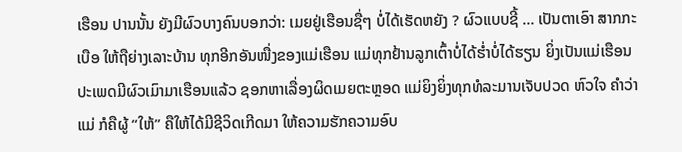ເຮືອນ ປານນັ້ນ ຍັງມີຜົວບາງຄົນບອກວ່າ: ເມຍຢູ່ເຮືອນຊື່ໆ ບໍ່ໄດ້ເຮັດຫຍັງ ? ຜົວແບບຊີ້ … ເປັນຕາເອົາ ສາກກະເບືອ ໃຫ້ຖືຍ່າງເລາະບ້ານ ທຸກອີກອັນໜື່ງຂອງແມ່ເຮືອນ ແມ່ທຸກຢ້ານລູກເຕົ້າບໍ່ໄດ້ຮ່ຳບໍ່ໄດ້ຮຽນ ຍິ່ງເປັນແມ່ເຮືອນ ປະເພດມີຜົວເມົາມາເຮືອນແລ້ວ ຊອກຫາເລື່ອງຜິດເມຍຕະຫຼອດ ແມ່ຍິງຍິ່ງທຸກທໍລະມານເຈັບປວດ ຫົວໃຈ ຄຳວ່າແມ່ ກໍຄືຜູ້ “ໃຫ້” ຄືໃຫ້ໄດ້ມີຊີວິດເກີດມາ ໃຫ້ຄວາມຮັກຄວາມອົບ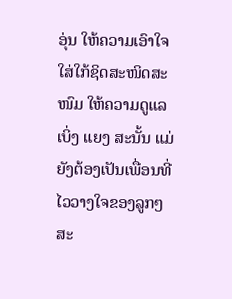ອຸ່ນ ໃຫ້ຄວາມເອົາໃຈໃສ່ໃກ້ຊິດສະໜິດສະໜົມ ໃຫ້ຄວາມດູແລເບິ່ງ ແຍງ ສະນັ້ນ ແມ່ຍັງຕ້ອງເປັນເພື່ອນທີ່ໄວວາງໃຈຂອງລູກໆສະ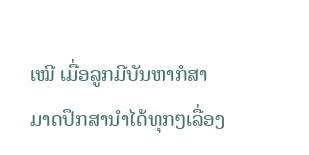ເໝີ ເມື່ອລູກມີບັນຫາກໍສາມາດປຶກສານຳໄດ້ທຸກໆເລື່ອງ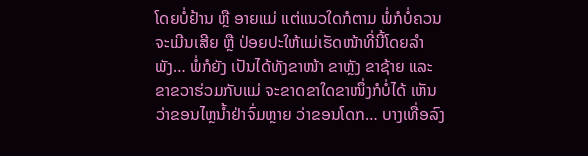ໂດຍບໍ່ຢ້ານ ຫຼື ອາຍແມ່ ແຕ່ແນວໃດກໍຕາມ ພໍ່ກໍບໍ່ຄວນຈະເມີນເສີຍ ຫຼື ປ່ອຍປະໃຫ້ແມ່ເຮັດໜ້າທີ່ນີ້ໂດຍລຳພັງ… ພໍ່ກໍຍັງ ເປັນໄດ້ທັງຂາໜ້າ ຂາຫຼັງ ຂາຊ້າຍ ແລະ ຂາຂວາຮ່ວມກັບແມ່ ຈະຂາດຂາໃດຂາໜຶ່ງກໍບໍ່ໄດ້ ເຫັນວ່າຂອນໄຫຼນ້ຳຢ່າຈົ່ມຫຼາຍ ວ່າຂອນໂດກ… ບາງເທື່ອລົງ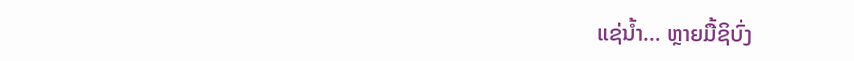ແຊ່ນ້ຳ… ຫຼາຍມື້ຊິບົ່ງ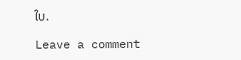ໃບ.

Leave a comment